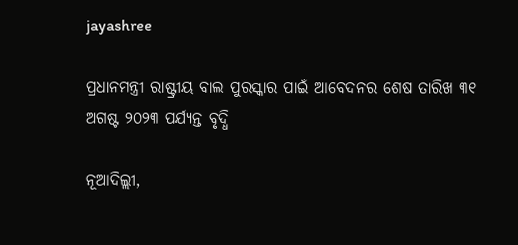jayashree

ପ୍ରଧାନମନ୍ତ୍ରୀ ରାଷ୍ଟ୍ରୀୟ ବାଲ ପୁରସ୍କାର ପାଇଁ ଆବେଦନର ଶେଷ ତାରିଖ ୩୧ ଅଗଷ୍ଟ ୨୦୨୩ ପର୍ଯ୍ୟନ୍ତ ବୃଦ୍ଧି

ନୂଆଦିଲ୍ଲୀ,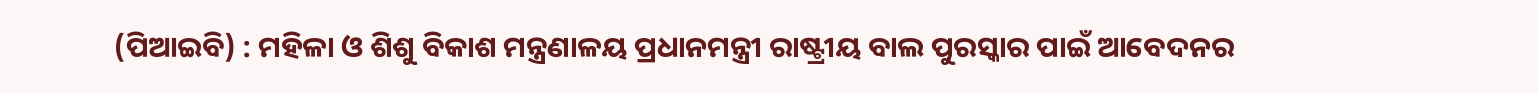(ପିଆଇବି) : ମହିଳା ଓ ଶିଶୁ ବିକାଶ ମନ୍ତ୍ରଣାଳୟ ପ୍ରଧାନମନ୍ତ୍ରୀ ରାଷ୍ଟ୍ରୀୟ ବାଲ ପୁରସ୍କାର ପାଇଁ ଆବେଦନର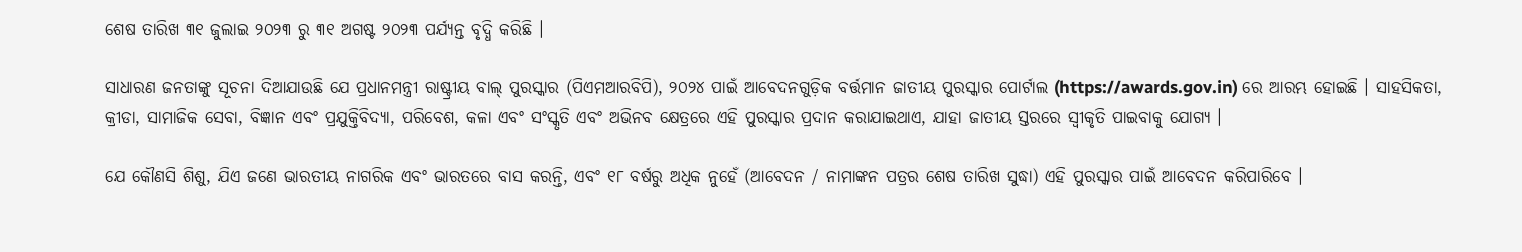ଶେଷ ତାରିଖ ୩୧ ଜୁଲାଇ ୨୦୨୩ ରୁ ୩୧ ଅଗଷ୍ଟ ୨୦୨୩ ପର୍ଯ୍ୟନ୍ତ ବୃଦ୍ଧି କରିଛି ।

ସାଧାରଣ ଜନତାଙ୍କୁ ସୂଚନା ଦିଆଯାଉଛି ଯେ ପ୍ରଧାନମନ୍ତ୍ରୀ ରାଷ୍ଟ୍ରୀୟ ବାଲ୍ ପୁରସ୍କାର (ପିଏମଆରବିପି), ୨୦୨୪ ପାଇଁ ଆବେଦନଗୁଡ଼ିକ ବର୍ତ୍ତମାନ ଜାତୀୟ ପୁରସ୍କାର ପୋର୍ଟାଲ (https://awards.gov.in) ରେ ଆରମ୍ଭ ହୋଇଛି । ସାହସିକତା, କ୍ରୀଡା, ସାମାଜିକ ସେବା, ବିଜ୍ଞାନ ଏବଂ ପ୍ରଯୁକ୍ତିବିଦ୍ୟା, ପରିବେଶ, କଳା ଏବଂ ସଂସ୍କୃତି ଏବଂ ଅଭିନବ କ୍ଷେତ୍ରରେ ଏହି ପୁରସ୍କାର ପ୍ରଦାନ କରାଯାଇଥାଏ, ଯାହା ଜାତୀୟ ସ୍ତରରେ ସ୍ୱୀକୃତି ପାଇବାକୁ ଯୋଗ୍ୟ ।

ଯେ କୌଣସି ଶିଶୁ, ଯିଏ ଜଣେ ଭାରତୀୟ ନାଗରିକ ଏବଂ ଭାରତରେ ବାସ କରନ୍ତି, ଏବଂ ୧୮ ବର୍ଷରୁ ଅଧିକ ନୁହେଁ (ଆବେଦନ / ନାମାଙ୍କନ ପତ୍ରର ଶେଷ ତାରିଖ ସୁଦ୍ଧା) ଏହି ପୁରସ୍କାର ପାଇଁ ଆବେଦନ କରିପାରିବେ ।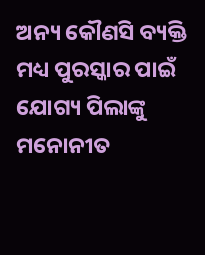ଅନ୍ୟ କୌଣସି ବ୍ୟକ୍ତି ମଧ୍ୟ ପୁରସ୍କାର ପାଇଁ ଯୋଗ୍ୟ ପିଲାଙ୍କୁ ମନୋନୀତ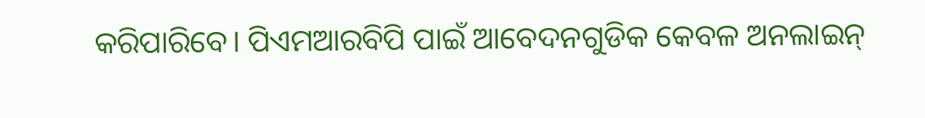କରିପାରିବେ। ପିଏମଆରବିପି ପାଇଁ ଆବେଦନଗୁଡିକ କେବଳ ଅନଲାଇନ୍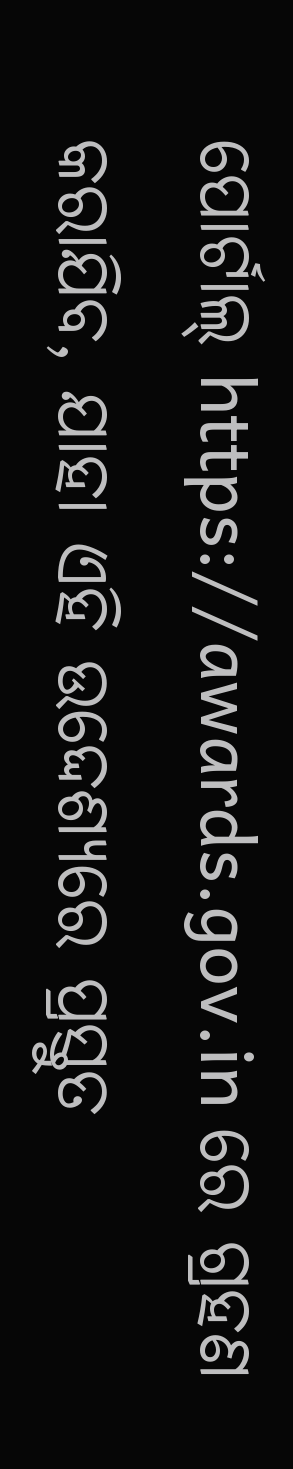ପୋର୍ଟାଲ୍ https://awards.gov.in ରେ ଗ୍ରହଣ କରାଯିବ, ଯାହା ଏହି ଉଦ୍ଦେଶ୍ୟରେ ପ୍ରସ୍ତୁତ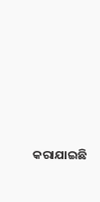କରାଯାଇଛି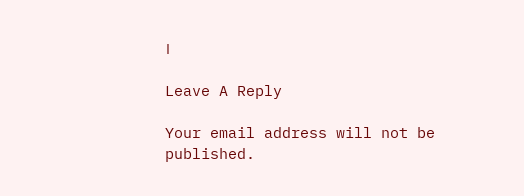।

Leave A Reply

Your email address will not be published.